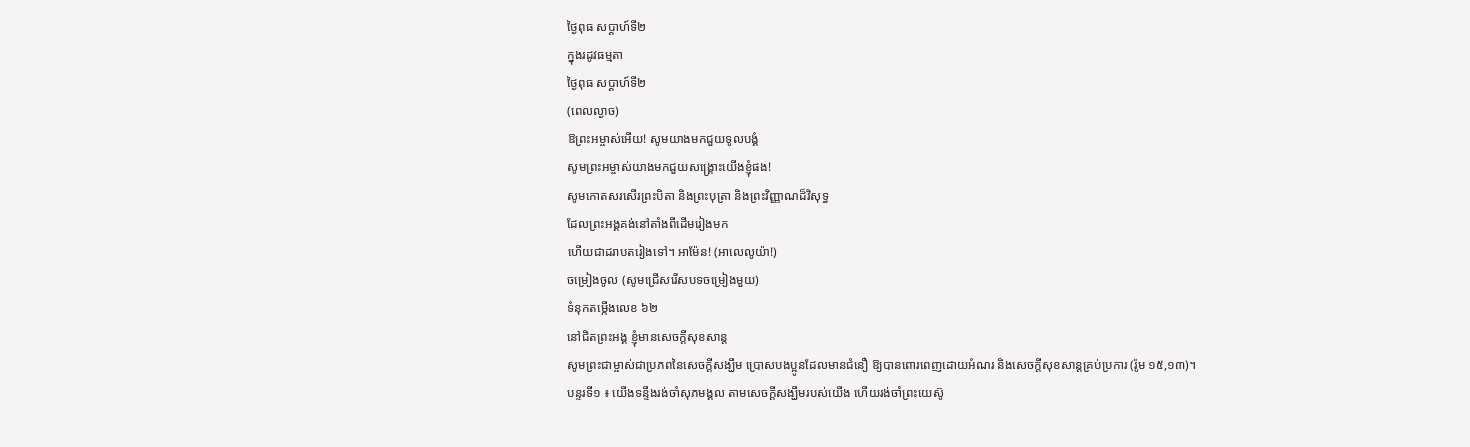ថ្ងៃពុធ សប្តាហ៍ទី២
ក្នុងរដូវធម្មតា
ថ្ងៃពុធ សប្ដាហ៍ទី២
(ពេលល្ងាច)
ឱព្រះអម្ចាស់អើយ! សូមយាងមកជួយទូលបង្គំ
សូមព្រះអម្ចាស់យាងមកជួយសង្គ្រោះយើងខ្ញុំផង!
សូមកោតសរសើរព្រះបិតា និងព្រះបុត្រា និងព្រះវិញ្ញាណដ៏វិសុទ្ធ
ដែលព្រះអង្គគង់នៅតាំងពីដើមរៀងមក
ហើយជាដរាបតរៀងទៅ។ អាម៉ែន! (អាលេលូយ៉ា!)
ចម្រៀងចូល (សូមជ្រើសរើសបទចម្រៀងមួយ)
ទំនុកតម្កើងលេខ ៦២
នៅជិតព្រះអង្គ ខ្ញុំមានសេចក្ដីសុខសាន្ត
សូមព្រះជាម្ចាស់ជាប្រភពនៃសេចក្តីសង្ឃឹម ប្រោសបងប្អូនដែលមានជំនឿ ឱ្យបានពោរពេញដោយអំណរ និងសេចក្តីសុខសាន្តគ្រប់ប្រការ (រ៉ូម ១៥,១៣)។
បន្ទរទី១ ៖ យើងទន្ទឹងរង់ចាំសុភមង្គល តាមសេចក្ដីសង្ឃឹមរបស់យើង ហើយរង់ចាំព្រះយេស៊ូ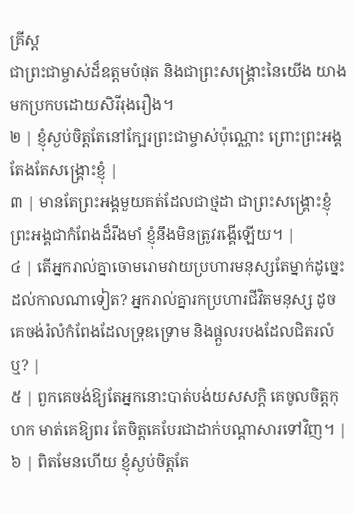គ្រីស្ត
ជាព្រះជាម្ចាស់ដ៏ឧត្ដមបំផុត និងជាព្រះសង្គ្រោះនៃយើង យាងមកប្រកបដោយសិរីរុងរឿង។
២ | ខ្ញុំស្ងប់ចិត្តតែនៅក្បែរព្រះជាម្ចាស់ប៉ុណ្ណោះ ព្រោះព្រះអង្គតែងតែសង្គ្រោះខ្ញុំ |
៣ | មានតែព្រះអង្គមួយគត់ដែលជាថ្មដា ជាព្រះសង្គ្រោះខ្ញុំ ព្រះអង្គជាកំពែងដ៏រឹងមាំ ខ្ញុំនឹងមិនត្រូវរង្គើឡើយ។ |
៤ | តើអ្នករាល់គ្នាចោមរោមវាយប្រហារមនុស្សតែម្នាក់ដូច្នេះ ដល់កាលណាទៀត? អ្នករាល់គ្នារកប្រហារជីវិតមនុស្ស ដូចគេចង់រំលំកំពែងដែលទ្រុឌទ្រោម និងផ្តួលរបងដែលជិតរលំឬ? |
៥ | ពួកគេចង់ឱ្យតែអ្នកនោះបាត់បង់យសសក្តិ គេចូលចិត្តកុហក មាត់គេឱ្យពរ តែចិត្តគេបែរជាដាក់បណ្តាសារទៅវិញ។ |
៦ | ពិតមែនហើយ ខ្ញុំស្ងប់ចិត្តតែ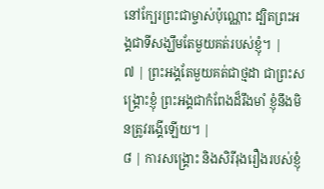នៅក្បែរព្រះជាម្ចាស់ប៉ុណ្ណោះ ដ្បិតព្រះអង្គជាទីសង្ឃឹមតែមួយគត់របស់ខ្ញុំ។ |
៧ | ព្រះអង្គតែមួយគត់ជាថ្មដា ជាព្រះសង្គ្រោះខ្ញុំ ព្រះអង្គជាកំពែងដ៏រឹងមាំ ខ្ញុំនឹងមិនត្រូវរង្គើឡើយ។ |
៨ | ការសង្គ្រោះ និងសិរីរុងរឿងរបស់ខ្ញុំ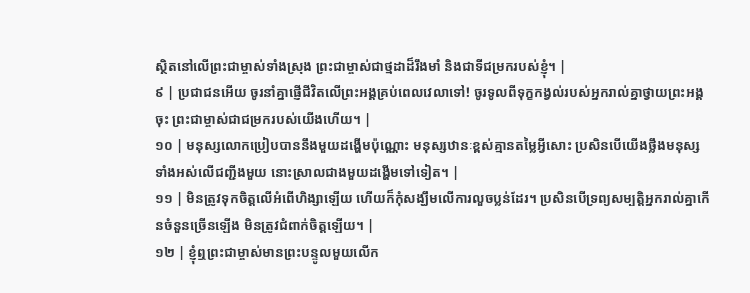ស្ថិតនៅលើព្រះជាម្ចាស់ទាំងស្រុង ព្រះជាម្ចាស់ជាថ្មដាដ៏រឹងមាំ និងជាទីជម្រករបស់ខ្ញុំ។ |
៩ | ប្រជាជនអើយ ចូរនាំគ្នាផ្ញើជីវិតលើព្រះអង្គគ្រប់ពេលវេលាទៅ! ចូរទូលពីទុក្ខកង្វល់របស់អ្នករាល់គ្នាថ្វាយព្រះអង្គចុះ ព្រះជាម្ចាស់ជាជម្រករបស់យើងហើយ។ |
១០ | មនុស្សលោកប្រៀបបាននឹងមួយដង្ហើមប៉ុណ្ណោះ មនុស្សឋានៈខ្ពស់គ្មានតម្លៃអ្វីសោះ ប្រសិនបើយើងថ្លឹងមនុស្សទាំងអស់លើជញ្ជីងមួយ នោះស្រាលជាងមួយដង្ហើមទៅទៀត។ |
១១ | មិនត្រូវទុកចិត្តលើអំពើហិង្សាឡើយ ហើយក៏កុំសង្ឃឹមលើការលួចប្លន់ដែរ។ ប្រសិនបើទ្រព្យសម្បត្តិអ្នករាល់គ្នាកើនចំនួនច្រើនឡើង មិនត្រូវជំពាក់ចិត្តឡើយ។ |
១២ | ខ្ញុំឮព្រះជាម្ចាស់មានព្រះបន្ទូលមួយលើក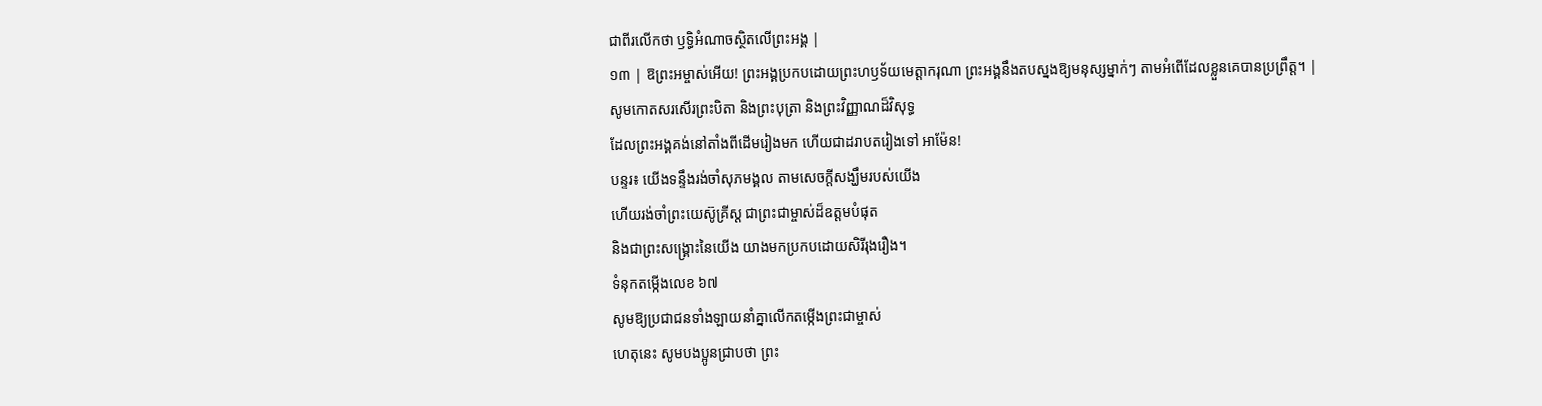ជាពីរលើកថា ឫទ្ធិអំណាចស្ថិតលើព្រះអង្គ |
១៣ | ឱព្រះអម្ចាស់អើយ! ព្រះអង្គប្រកបដោយព្រះហឫទ័យមេត្តាករុណា ព្រះអង្គនឹងតបស្នងឱ្យមនុស្សម្នាក់ៗ តាមអំពើដែលខ្លួនគេបានប្រព្រឹត្ត។ |
សូមកោតសរសើរព្រះបិតា និងព្រះបុត្រា និងព្រះវិញ្ញាណដ៏វិសុទ្ធ
ដែលព្រះអង្គគង់នៅតាំងពីដើមរៀងមក ហើយជាដរាបតរៀងទៅ អាម៉ែន!
បន្ទរ៖ យើងទន្ទឹងរង់ចាំសុភមង្គល តាមសេចក្ដីសង្ឃឹមរបស់យើង
ហើយរង់ចាំព្រះយេស៊ូគ្រីស្ត ជាព្រះជាម្ចាស់ដ៏ឧត្ដមបំផុត
និងជាព្រះសង្គ្រោះនៃយើង យាងមកប្រកបដោយសិរីរុងរឿង។
ទំនុកតម្កើងលេខ ៦៧
សូមឱ្យប្រជាជនទាំងឡាយនាំគ្នាលើកតម្កើងព្រះជាម្ចាស់
ហេតុនេះ សូមបងប្អូនជ្រាបថា ព្រះ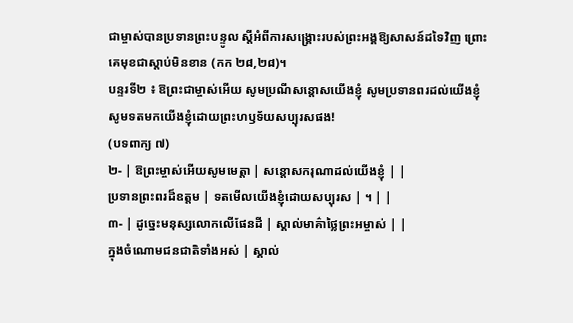ជាម្ចាស់បានប្រទានព្រះបន្ទូល ស្ដីអំពីការសង្គ្រោះរបស់ព្រះអង្គឱ្យសាសន៍ដទៃវិញ ព្រោះគេមុខជាស្ដាប់មិនខាន (កក ២៨,២៨)។
បន្ទរទី២ ៖ ឱព្រះជាម្ចាស់អើយ សូមប្រណីសន្ដោសយើងខ្ញុំ សូមប្រទានពរដល់យើងខ្ញុំ សូមទតមកយើងខ្ញុំដោយព្រះហឫទ័យសប្បុរសផង!
(បទពាក្យ ៧)
២- | ឱព្រះម្ចាស់អើយសូមមេត្តា | សន្តោសករុណាដល់យើងខ្ញុំ | |
ប្រទានព្រះពរដ៏ឧត្តម | ទតមើលយើងខ្ញុំដោយសប្បុរស | ។ | |
៣- | ដូច្នេះមនុស្សលោកលើផែនដី | ស្គាល់មាគ៌ាថ្លៃព្រះអម្ចាស់ | |
ក្នុងចំណោមជនជាតិទាំងអស់ | ស្គាល់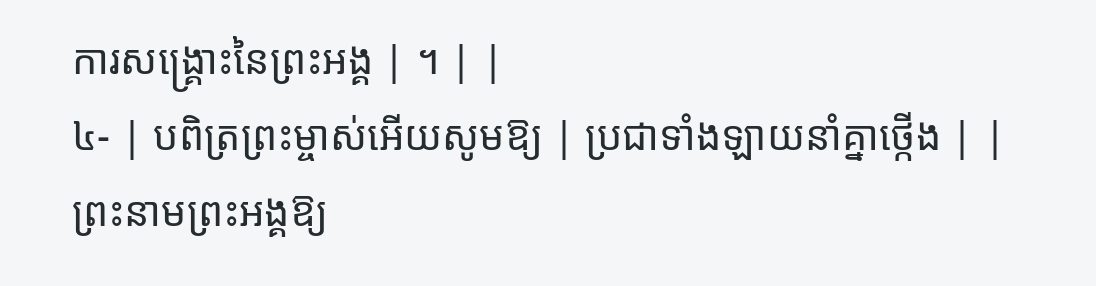ការសង្គ្រោះនៃព្រះអង្គ | ។ | |
៤- | បពិត្រព្រះម្ចាស់អើយសូមឱ្យ | ប្រជាទាំងឡាយនាំគ្នាថ្កើង | |
ព្រះនាមព្រះអង្គឱ្យ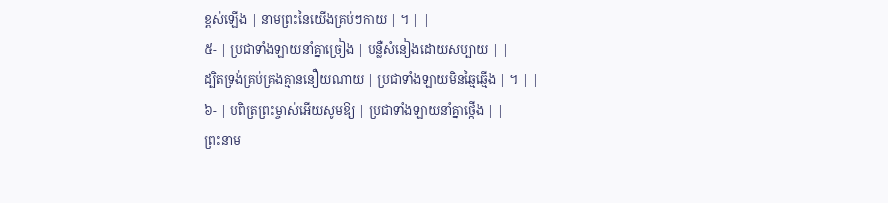ខ្ពស់ឡើង | នាមព្រះនៃយើងគ្រប់ៗកាយ | ។ | |
៥- | ប្រជាទាំងឡាយនាំគ្នាច្រៀង | បន្លឺសំនៀងដោយសប្បាយ | |
ដ្បិតទ្រង់គ្រប់គ្រងគ្មាននឿយណាយ | ប្រជាទាំងឡាយមិនឆ្មៃឆ្មើង | ។ | |
៦- | បពិត្រព្រះម្ចាស់អើយសូមឱ្យ | ប្រជាទាំងឡាយនាំគ្នាថ្កើង | |
ព្រះនាម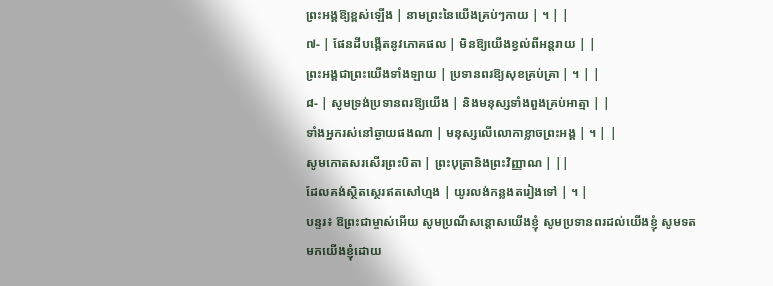ព្រះអង្គឱ្យខ្ពស់ឡើង | នាមព្រះនៃយើងគ្រប់ៗកាយ | ។ | |
៧- | ផែនដីបង្កើតនូវភោគផល | មិនឱ្យយើងខ្វល់ពីអន្តរាយ | |
ព្រះអង្គជាព្រះយើងទាំងឡាយ | ប្រទានពរឱ្យសុខគ្រប់គ្រា | ។ | |
៨- | សូមទ្រង់ប្រទានពរឱ្យយើង | និងមនុស្សទាំងពួងគ្រប់អាត្មា | |
ទាំងអ្នករស់នៅឆ្ងាយផងណា | មនុស្សលើលោកាខ្លាចព្រះអង្គ | ។ | |
សូមកោតសរសើរព្រះបិតា | ព្រះបុត្រានិងព្រះវិញ្ញាណ | ||
ដែលគង់ស្ថិតស្ថេរឥតសៅហ្មង | យូរលង់កន្លងតរៀងទៅ | ។ |
បន្ទរ៖ ឱព្រះជាម្ចាស់អើយ សូមប្រណីសន្ដោសយើងខ្ញុំ សូមប្រទានពរដល់យើងខ្ញុំ សូមទតមកយើងខ្ញុំដោយ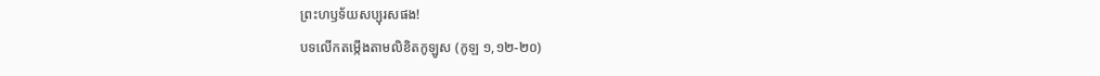ព្រះហឫទ័យសប្បុរសផង!
បទលើកតម្កើងតាមលិខិតកូឡូស (កូឡ ១,១២-២០)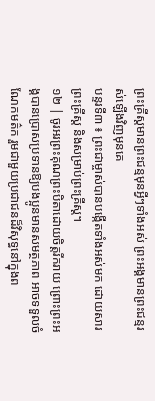ព្រះគ្រីស្តមានព្រះជន្មមុនអ្វីៗទាំងអស់ ព្រះអង្គមានព្រះជន្មរស់ឡើងវិញមុនគេ
បន្ទរទី៣ ៖ ព្រះជាម្ចាស់បានបង្កើតទាំងអស់មក ដោយសារព្រះគ្រីស្ត និងសម្រាប់ព្រះគ្រីស្ត។
១២ | ចូរអរព្រះគុណព្រះបិតាដោយចិត្តរីករាយ ព្រោះព្រះអង្គបានប្រោសប្រទានឱ្យបងប្អូនមានសមត្ថភាព អាចទទួលចំណែកមត៌ក រួមជាមួយប្រជាជនដ៏វិសុទ្ធនៅក្នុងព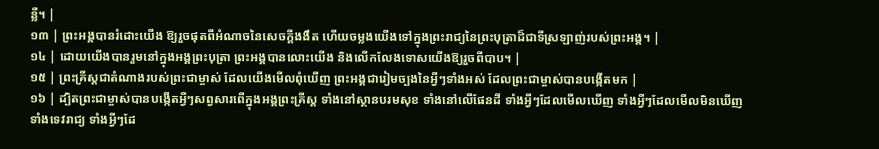ន្លឺ។ |
១៣ | ព្រះអង្គបានរំដោះយើង ឱ្យរួចផុតពីអំណាចនៃសេចក្តីងងឹត ហើយចម្លងយើងទៅក្នុងព្រះរាជ្យនៃព្រះបុត្រាដ៏ជាទីស្រឡាញ់របស់ព្រះអង្គ។ |
១៤ | ដោយយើងបានរួមនៅក្នុងអង្គព្រះបុត្រា ព្រះអង្គបានលោះយើង និងលើកលែងទោសយើងឱ្យរួចពីបាប។ |
១៥ | ព្រះគ្រីស្តជាតំណាងរបស់ព្រះជាម្ចាស់ ដែលយើងមើលពុំឃើញ ព្រះអង្គជារៀមច្បងនៃអ្វីៗទាំងអស់ ដែលព្រះជាម្ចាស់បានបង្កើតមក |
១៦ | ដ្បិតព្រះជាម្ចាស់បានបង្កើតអ្វីៗសព្វសារពើក្នុងអង្គព្រះគ្រីស្ត ទាំងនៅស្ថានបរមសុខ ទាំងនៅលើផែនដី ទាំងអ្វីៗដែលមើលឃើញ ទាំងអ្វីៗដែលមើលមិនឃើញ ទាំងទេវរាជ្យ ទាំងអ្វីៗដែ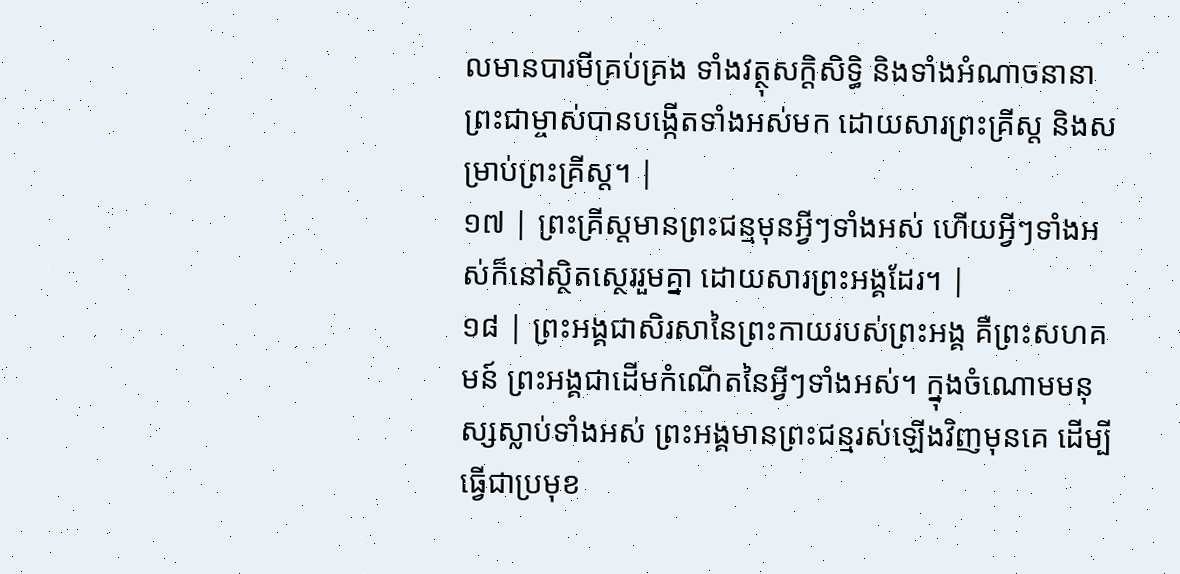លមានបារមីគ្រប់គ្រង ទាំងវត្ថុសក្តិសិទ្ធិ និងទាំងអំណាចនានា ព្រះជាម្ចាស់បានបង្កើតទាំងអស់មក ដោយសារព្រះគ្រីស្ត និងសម្រាប់ព្រះគ្រីស្ត។ |
១៧ | ព្រះគ្រីស្តមានព្រះជន្មមុនអ្វីៗទាំងអស់ ហើយអ្វីៗទាំងអស់ក៏នៅស្ថិតស្ថេររួមគ្នា ដោយសារព្រះអង្គដែរ។ |
១៨ | ព្រះអង្គជាសិរសានៃព្រះកាយរបស់ព្រះអង្គ គឺព្រះសហគមន៍ ព្រះអង្គជាដើមកំណើតនៃអ្វីៗទាំងអស់។ ក្នុងចំណោមមនុស្សស្លាប់ទាំងអស់ ព្រះអង្គមានព្រះជន្មរស់ឡើងវិញមុនគេ ដើម្បីធ្វើជាប្រមុខ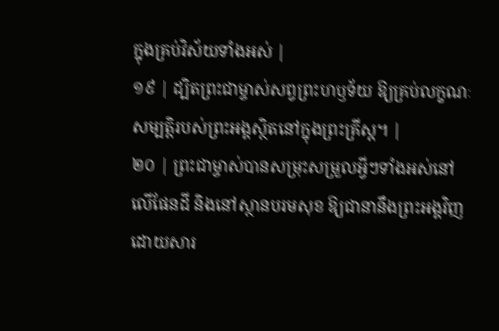ក្នុងគ្រប់វិស័យទាំងអស់ |
១៩ | ដ្បិតព្រះជាម្ចាស់សព្វព្រះហឫទ័យ ឱ្យគ្រប់លក្ខណៈសម្បត្តិរបស់ព្រះអង្គស្ថិតនៅក្នុងព្រះគ្រីស្ត។ |
២០ | ព្រះជាម្ចាស់បានសម្រុះសម្រួលអ្វីៗទាំងអស់នៅលើផែនដី និងនៅស្ថានបរមសុខ ឱ្យជានានឹងព្រះអង្គវិញ ដោយសារ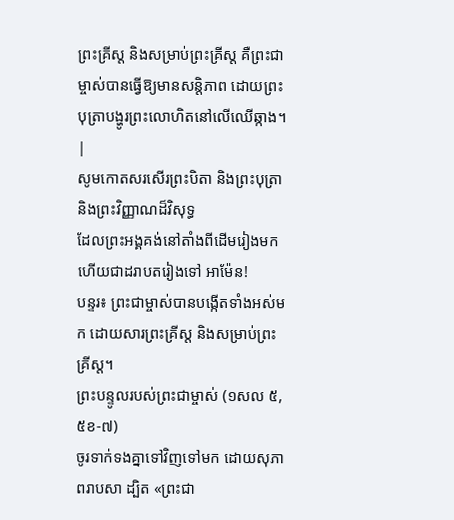ព្រះគ្រីស្ត និងសម្រាប់ព្រះគ្រីស្ត គឺព្រះជាម្ចាស់បានធ្វើឱ្យមានសន្តិភាព ដោយព្រះបុត្រាបង្ហូរព្រះលោហិតនៅលើឈើឆ្កាង។ |
សូមកោតសរសើរព្រះបិតា និងព្រះបុត្រា និងព្រះវិញ្ញាណដ៏វិសុទ្ធ
ដែលព្រះអង្គគង់នៅតាំងពីដើមរៀងមក ហើយជាដរាបតរៀងទៅ អាម៉ែន!
បន្ទរ៖ ព្រះជាម្ចាស់បានបង្កើតទាំងអស់មក ដោយសារព្រះគ្រីស្ត និងសម្រាប់ព្រះគ្រីស្ត។
ព្រះបន្ទូលរបស់ព្រះជាម្ចាស់ (១សល ៥,៥ខ-៧)
ចូរទាក់ទងគ្នាទៅវិញទៅមក ដោយសុភាពរាបសា ដ្បិត «ព្រះជា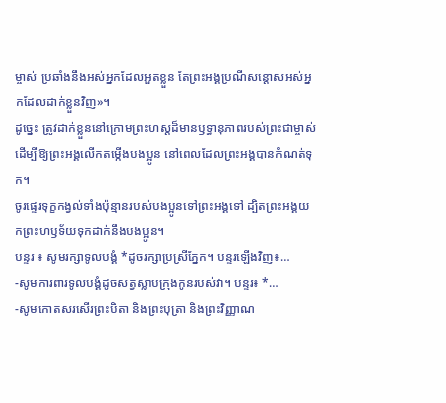ម្ចាស់ ប្រឆាំងនឹងអស់អ្នកដែលអួតខ្លួន តែព្រះអង្គប្រណីសន្ដោសអស់អ្នកដែលដាក់ខ្លួនវិញ»។
ដូច្នេះ ត្រូវដាក់ខ្លួននៅក្រោមព្រះហស្ដដ៏មានឫទ្ធានុភាពរបស់ព្រះជាម្ចាស់ ដើម្បីឱ្យព្រះអង្គលើកតម្កើងបងប្អូន នៅពេលដែលព្រះអង្គបានកំណត់ទុក។
ចូរផ្ទេរទុក្ខកង្វល់ទាំងប៉ុន្មានរបស់បងប្អូនទៅព្រះអង្គទៅ ដ្បិតព្រះអង្គយកព្រះហឫទ័យទុកដាក់នឹងបងប្អូន។
បន្ទរ ៖ សូមរក្សាទូលបង្គំ *ដូចរក្សាប្រស្រីភ្នែក។ បន្ទរឡើងវិញ៖…
-សូមការពារទូលបង្គំដូចសត្វស្លាបក្រុងកូនរបស់វា។ បន្ទរ៖ *…
-សូមកោតសរសើរព្រះបិតា និងព្រះបុត្រា និងព្រះវិញ្ញាណ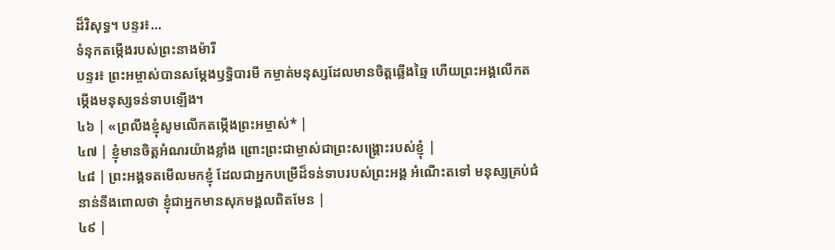ដ៏វិសុទ្ធ។ បន្ទរ៖…
ទំនុកតម្កើងរបស់ព្រះនាងម៉ារី
បន្ទរ៖ ព្រះអម្ចាស់បានសម្តែងឫទ្ធិបារមី កម្ចាត់មនុស្សដែលមានចិត្តឆ្លើងឆ្មៃ ហើយព្រះអង្គលើកតម្កើងមនុស្សទន់ទាបឡើង។
៤៦ | «ព្រលឹងខ្ញុំសូមលើកតម្កើងព្រះអម្ចាស់* |
៤៧ | ខ្ញុំមានចិត្តអំណរយ៉ាងខ្លាំង ព្រោះព្រះជាម្ចាស់ជាព្រះសង្គ្រោះរបស់ខ្ញុំ |
៤៨ | ព្រះអង្គទតមើលមកខ្ញុំ ដែលជាអ្នកបម្រើដ៏ទន់ទាបរបស់ព្រះអង្គ អំណើះតទៅ មនុស្សគ្រប់ជំនាន់នឹងពោលថា ខ្ញុំជាអ្នកមានសុភមង្គលពិតមែន |
៤៩ |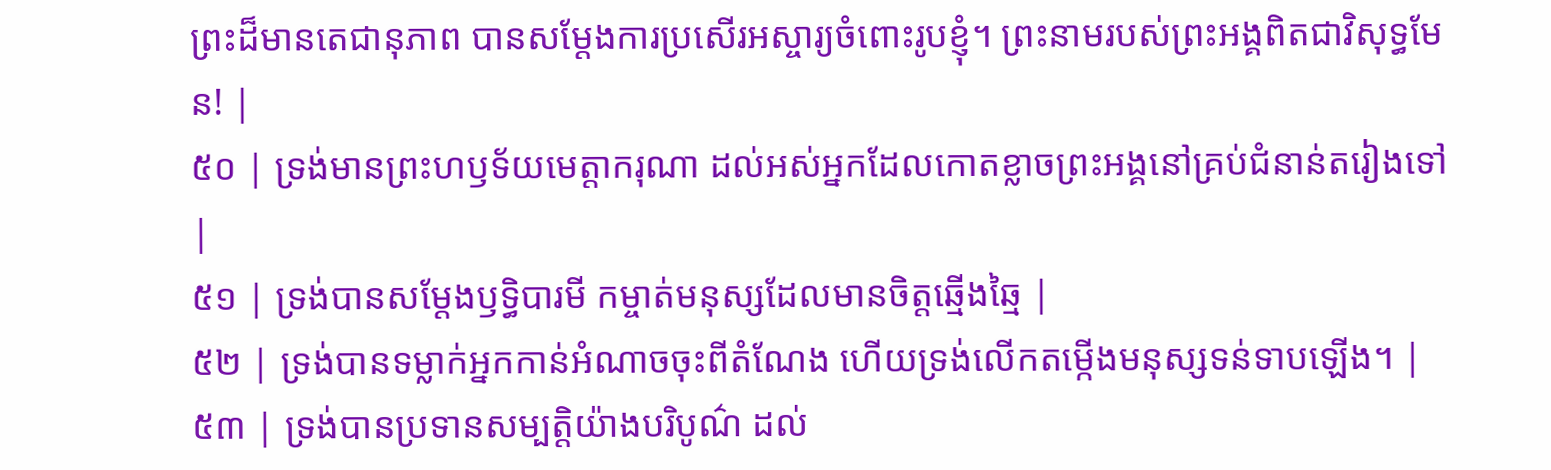ព្រះដ៏មានតេជានុភាព បានសម្ដែងការប្រសើរអស្ចារ្យចំពោះរូបខ្ញុំ។ ព្រះនាមរបស់ព្រះអង្គពិតជាវិសុទ្ធមែន! |
៥០ | ទ្រង់មានព្រះហឫទ័យមេត្តាករុណា ដល់អស់អ្នកដែលកោតខ្លាចព្រះអង្គនៅគ្រប់ជំនាន់តរៀងទៅ |
៥១ | ទ្រង់បានសម្ដែងឫទ្ធិបារមី កម្ចាត់មនុស្សដែលមានចិត្តឆ្មើងឆ្មៃ |
៥២ | ទ្រង់បានទម្លាក់អ្នកកាន់អំណាចចុះពីតំណែង ហើយទ្រង់លើកតម្កើងមនុស្សទន់ទាបឡើង។ |
៥៣ | ទ្រង់បានប្រទានសម្បត្តិយ៉ាងបរិបូណ៌ ដល់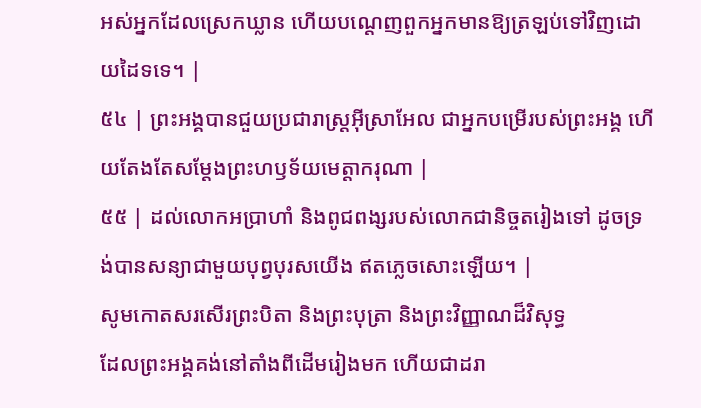អស់អ្នកដែលស្រេកឃ្លាន ហើយបណ្តេញពួកអ្នកមានឱ្យត្រឡប់ទៅវិញដោយដៃទទេ។ |
៥៤ | ព្រះអង្គបានជួយប្រជារាស្ត្រអ៊ីស្រាអែល ជាអ្នកបម្រើរបស់ព្រះអង្គ ហើយតែងតែសម្ដែងព្រះហឫទ័យមេត្តាករុណា |
៥៥ | ដល់លោកអប្រាហាំ និងពូជពង្សរបស់លោកជានិច្ចតរៀងទៅ ដូចទ្រង់បានសន្យាជាមួយបុព្វបុរសយើង ឥតភ្លេចសោះឡើយ។ |
សូមកោតសរសើរព្រះបិតា និងព្រះបុត្រា និងព្រះវិញ្ញាណដ៏វិសុទ្ធ
ដែលព្រះអង្គគង់នៅតាំងពីដើមរៀងមក ហើយជាដរា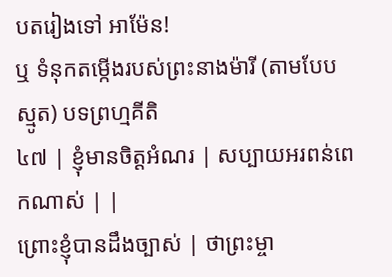បតរៀងទៅ អាម៉ែន!
ឬ ទំនុកតម្កើងរបស់ព្រះនាងម៉ារី (តាមបែបស្មូត) បទព្រហ្មគីតិ
៤៧ | ខ្ញុំមានចិត្តអំណរ | សប្បាយអរពន់ពេកណាស់ | |
ព្រោះខ្ញុំបានដឹងច្បាស់ | ថាព្រះម្ចា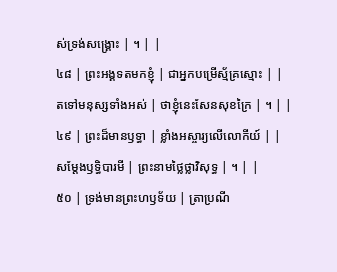ស់ទ្រង់សង្គ្រោះ | ។ | |
៤៨ | ព្រះអង្គទតមកខ្ញុំ | ជាអ្នកបម្រើស្ម័គ្រស្មោះ | |
តទៅមនុស្សទាំងអស់ | ថាខ្ញុំនេះសែនសុខក្រៃ | ។ | |
៤៩ | ព្រះដ៏មានឫទ្ធា | ខ្លាំងអស្ចារ្យលើលោកីយ៍ | |
សម្ដែងឫទ្ធិបារមី | ព្រះនាមថ្លៃថ្លាវិសុទ្ធ | ។ | |
៥០ | ទ្រង់មានព្រះហឫទ័យ | ត្រាប្រណី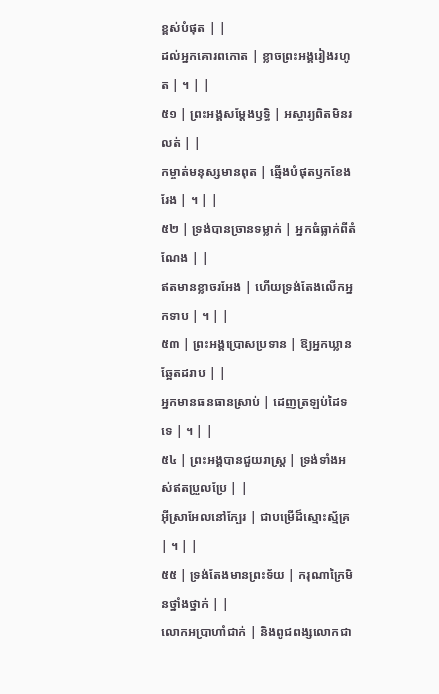ខ្ពស់បំផុត | |
ដល់អ្នកគោរពកោត | ខ្លាចព្រះអង្គរៀងរហូត | ។ | |
៥១ | ព្រះអង្គសម្ដែងឫទ្ធិ | អស្ចារ្យពិតមិនរលត់ | |
កម្ចាត់មនុស្សមានពុត | ឆ្មើងបំផុតឫកខែងរែង | ។ | |
៥២ | ទ្រង់បានច្រានទម្លាក់ | អ្នកធំធ្លាក់ពីតំណែង | |
ឥតមានខ្លាចរអែង | ហើយទ្រង់តែងលើកអ្នកទាប | ។ | |
៥៣ | ព្រះអង្គប្រោសប្រទាន | ឱ្យអ្នកឃ្លានឆ្អែតដរាប | |
អ្នកមានធនធានស្រាប់ | ដេញត្រឡប់ដៃទទេ | ។ | |
៥៤ | ព្រះអង្គបានជួយរាស្ត្រ | ទ្រង់ទាំងអស់ឥតប្រួលប្រែ | |
អ៊ីស្រាអែលនៅក្បែរ | ជាបម្រើដ៏ស្មោះស្ម័គ្រ | ។ | |
៥៥ | ទ្រង់តែងមានព្រះទ័យ | ករុណាក្រៃមិនថ្នាំងថ្នាក់ | |
លោកអប្រាហាំជាក់ | និងពូជពង្សលោកជា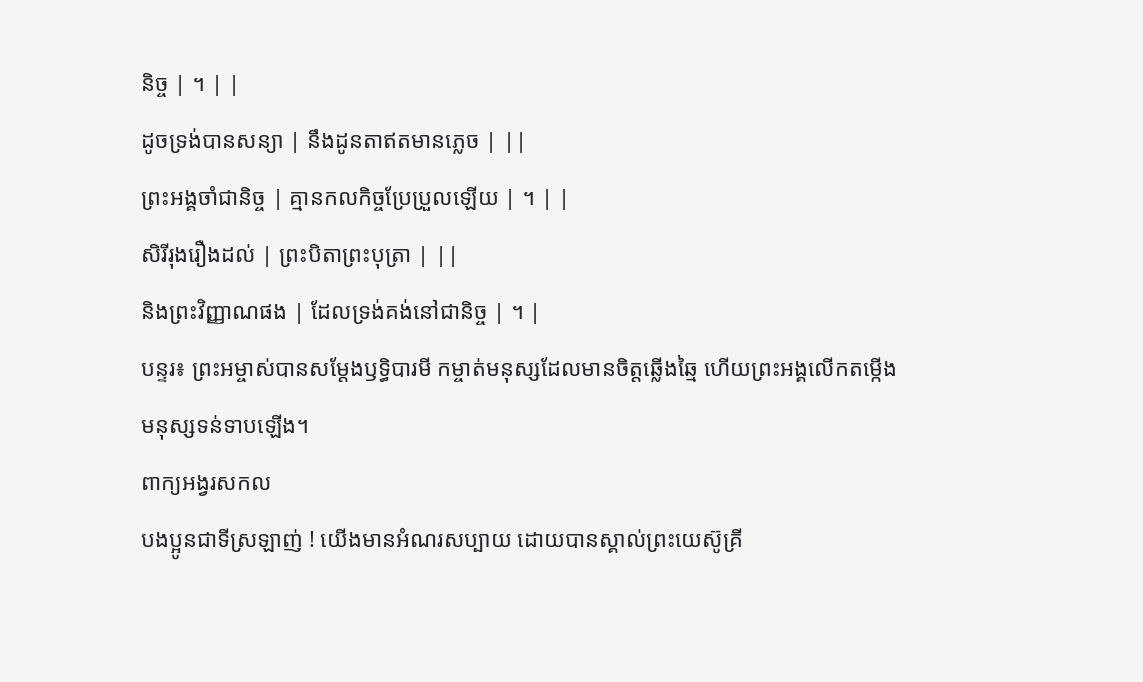និច្ច | ។ | |
ដូចទ្រង់បានសន្យា | នឹងដូនតាឥតមានភ្លេច | ||
ព្រះអង្គចាំជានិច្ច | គ្មានកលកិច្ចប្រែប្រួលឡើយ | ។ | |
សិរីរុងរឿងដល់ | ព្រះបិតាព្រះបុត្រា | ||
និងព្រះវិញ្ញាណផង | ដែលទ្រង់គង់នៅជានិច្ច | ។ |
បន្ទរ៖ ព្រះអម្ចាស់បានសម្តែងឫទ្ធិបារមី កម្ចាត់មនុស្សដែលមានចិត្តឆ្លើងឆ្មៃ ហើយព្រះអង្គលើកតម្កើងមនុស្សទន់ទាបឡើង។
ពាក្យអង្វរសកល
បងប្អូនជាទីស្រឡាញ់ ! យើងមានអំណរសប្បាយ ដោយបានស្គាល់ព្រះយេស៊ូគ្រី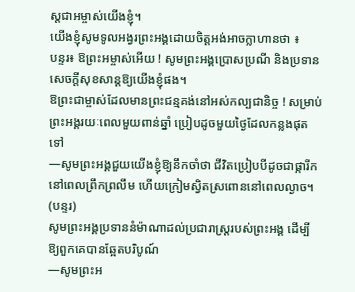ស្តជាអម្ចាស់យើងខ្ញុំ។
យើងខ្ញុំសូមទូលអង្វរព្រះអង្គដោយចិត្តអង់អាចក្លាហានថា ៖
បន្ទរ៖ ឱព្រះអម្ចាស់អើយ ! សូមព្រះអង្គប្រោសប្រណី និងប្រទានសេចក្តីសុខសាន្តឱ្យយើងខ្ញុំផង។
ឱព្រះជាម្ចាស់ដែលមានព្រះជន្មគង់នៅអស់កល្បជានិច្ច ! សម្រាប់ព្រះអង្គរយៈពេលមួយពាន់ឆ្នាំ ប្រៀបដូចមួយថ្ងៃដែលកន្លងផុតទៅ
—សូមព្រះអង្គជួយយើងខ្ញុំឱ្យនឹកចាំថា ជីវិតប្រៀបបីដូចជាផ្ការីកនៅពេលព្រឹកព្រលឹម ហើយក្រៀមស្វិតស្រពោននៅពេលល្ងាច។ (បន្ទរ)
សូមព្រះអង្គប្រទាននំម៉ាណាដល់ប្រជារាស្ត្ររបស់ព្រះអង្គ ដើម្បីឱ្យពួកគេបានឆ្អែតបរិបូណ៍
—សូមព្រះអ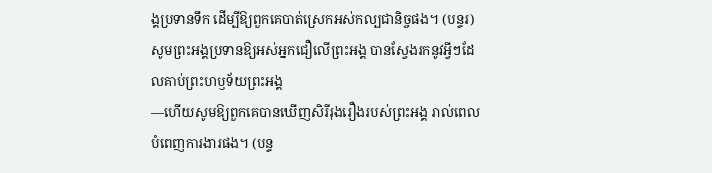ង្គប្រទានទឹក ដើម្បីឱ្យពួកគេបាត់ស្រេកអស់កល្បជានិច្ចផង។ (បន្ទរ)
សូមព្រះអង្គប្រទានឱ្យអស់អ្នកជឿលើព្រះអង្គ បានស្វែងរកនូវអ្វីៗដែលគាប់ព្រះហឫទ័យព្រះអង្គ
—ហើយសូមឱ្យពួកគេបានឃើញសិរីរុងរឿងរបស់ព្រះអង្គ រាល់ពេលបំពេញការងារផង។ (បន្ទ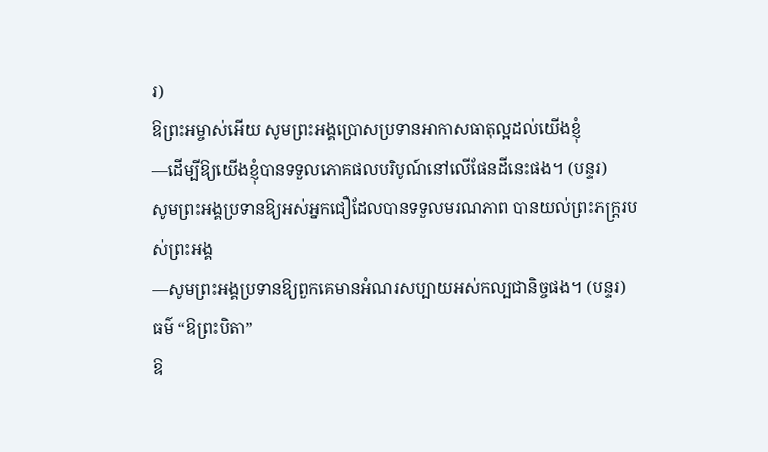រ)
ឱព្រះអម្ចាស់អើយ សូមព្រះអង្គប្រោសប្រទានអាកាសធាតុល្អដល់យើងខ្ញុំ
—ដើម្បីឱ្យយើងខ្ញុំបានទទួលភោគផលបរិបូណ៍នៅលើផែនដីនេះផង។ (បន្ទរ)
សូមព្រះអង្គប្រទានឱ្យអស់អ្នកជឿដែលបានទទួលមរណភាព បានយល់ព្រះភក្រ្តរបស់ព្រះអង្គ
—សូមព្រះអង្គប្រទានឱ្យពួកគេមានអំណរសប្បាយអស់កល្បជានិច្ចផង។ (បន្ទរ)
ធម៌ “ឱព្រះបិតា”
ឱ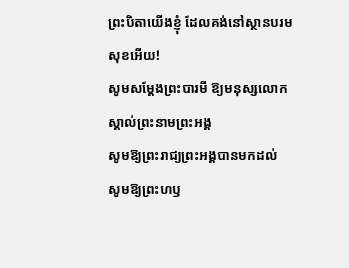ព្រះបិតាយើងខ្ញុំ ដែលគង់នៅស្ថានបរមសុខអើយ!
សូមសម្តែងព្រះបារមី ឱ្យមនុស្សលោកស្គាល់ព្រះនាមព្រះអង្គ
សូមឱ្យព្រះរាជ្យព្រះអង្គបានមកដល់
សូមឱ្យព្រះហឫ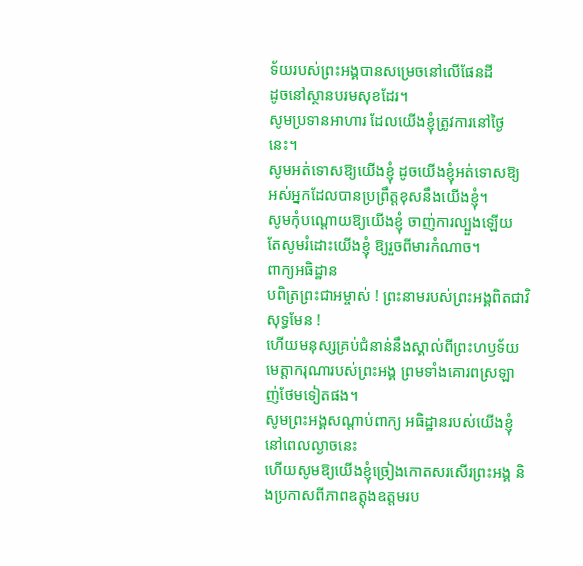ទ័យរបស់ព្រះអង្គបានសម្រេចនៅលើផែនដី
ដូចនៅស្ថានបរមសុខដែរ។
សូមប្រទានអាហារ ដែលយើងខ្ញុំត្រូវការនៅថ្ងៃនេះ។
សូមអត់ទោសឱ្យយើងខ្ញុំ ដូចយើងខ្ញុំអត់ទោសឱ្យ
អស់អ្នកដែលបានប្រព្រឹត្តខុសនឹងយើងខ្ញុំ។
សូមកុំបណ្តោយឱ្យយើងខ្ញុំ ចាញ់ការល្បួងឡើយ
តែសូមរំដោះយើងខ្ញុំ ឱ្យរួចពីមារកំណាច។
ពាក្យអធិដ្ឋាន
បពិត្រព្រះជាអម្ចាស់ ! ព្រះនាមរបស់ព្រះអង្គពិតជាវិសុទ្ធមែន !
ហើយមនុស្សគ្រប់ជំនាន់នឹងស្គាល់ពីព្រះហឫទ័យមេត្តាករុណារបស់ព្រះអង្គ ព្រមទាំងគោរពស្រឡាញ់ថែមទៀតផង។
សូមព្រះអង្គសណ្តាប់ពាក្យ អធិដ្ឋានរបស់យើងខ្ញុំនៅពេលល្ងាចនេះ
ហើយសូមឱ្យយើងខ្ញុំច្រៀងកោតសរសើរព្រះអង្គ និងប្រកាសពីភាពឧត្តុងឧត្តមរប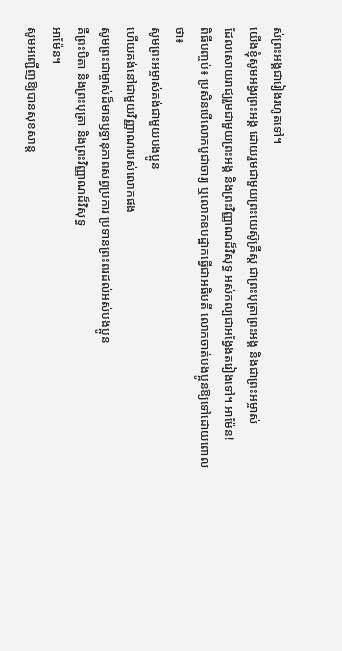ស់ព្រះអង្គជារៀងរហូតទៅ។
យើងខ្ញុំសូមអង្វរព្រះអង្គ ដោយរួមជាមួយព្រះយេស៊ូគ្រីស្ត ជាព្រះបុត្រាព្រះអង្គ និងជាព្រះអម្ចាស់
ដែលសោយរាជ្យរួមជាមួយព្រះអង្គ និងព្រះវិញ្ញាណដ៏វិសុទ្ធ អស់កល្បជាអង្វែងតរៀងទៅ។ អាម៉ែន!
ពិធីបញ្ចប់៖ ប្រសិនបើលោកបូជាចារ្យ ឬលោកឧបដ្ឋាកធ្វើជាអធិបតី លោកចាត់បងប្អូនឱ្យទៅដោយពោលថា៖
សូមព្រះអម្ចាស់គង់ជាមួយបងប្អូន
ហើយគង់នៅជាមួយវិញ្ញាណរបស់លោកផង
សូមព្រះជាម្ចាស់ដ៏មានឫទ្ធានុភាពសព្វប្រការ ប្រទានព្រះពរដល់អស់បងប្អូន
គឺព្រះបិតា និងព្រះបុត្រា និងព្រះវិញ្ញាណដ៏វិសុទ្ធ
អាម៉ែន។
សូមអញ្ជើញឱ្យបានសុខសាន្ត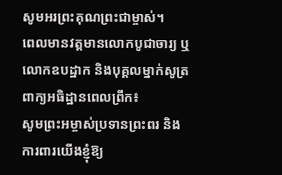សូមអរព្រះគុណព្រះជាម្ចាស់។
ពេលមានវត្តមានលោកបូជាចារ្យ ឬលោកឧបដ្ឋាក និងបុគ្គលម្នាក់សូត្រ ពាក្យអធិដ្ឋានពេលព្រឹក៖
សូមព្រះអម្ចាស់ប្រទានព្រះពរ និងការពារយើងខ្ញុំឱ្យ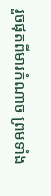រួចផុតពីមារកំណាច ព្រមទាំង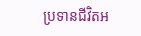ប្រទានជីវិតអ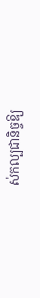ស់កល្បជានិច្ចឱ្យ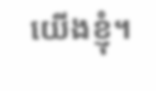យើងខ្ញុំ។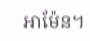អាម៉ែន។